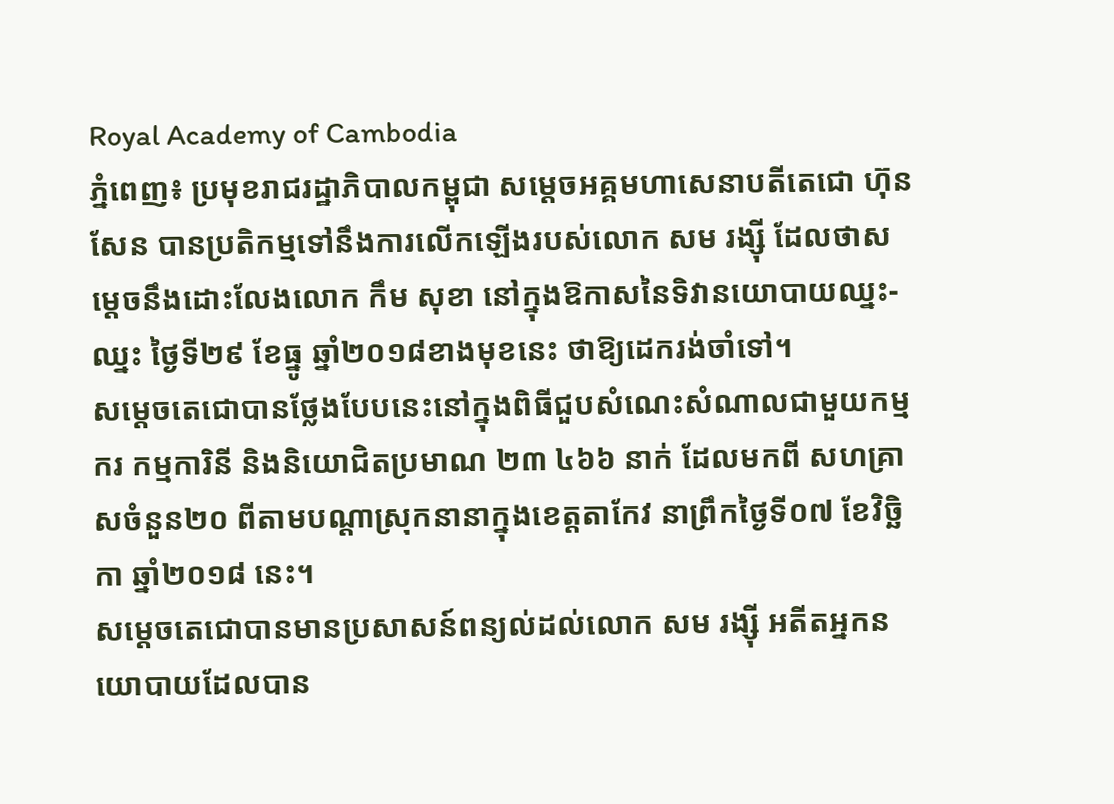Royal Academy of Cambodia
ភ្នំពេញ៖ ប្រមុខរាជរដ្ឋាភិបាលកម្ពុជា សម្ដេចអគ្គមហាសេនាបតីតេជោ ហ៊ុន សែន បានប្រតិកម្មទៅនឹងការលើកឡើងរបស់លោក សម រង្ស៊ី ដែលថាសម្ដេចនឹងដោះលែងលោក កឹម សុខា នៅក្នុងឱកាសនៃទិវានយោបាយឈ្នះ-ឈ្នះ ថ្ងៃទី២៩ ខែធ្នូ ឆ្នាំ២០១៨ខាងមុខនេះ ថាឱ្យដេករង់ចាំទៅ។
សម្ដេចតេជោបានថ្លែងបែបនេះនៅក្នុងពិធីជួបសំណេះសំណាលជាមួយកម្មករ កម្មការិនី និងនិយោជិតប្រមាណ ២៣ ៤៦៦ នាក់ ដែលមកពី សហគ្រាសចំនួន២០ ពីតាមបណ្ដាស្រុកនានាក្នុងខេត្តតាកែវ នាព្រឹកថ្ងៃទី០៧ ខែវិច្ឆិកា ឆ្នាំ២០១៨ នេះ។
សម្ដេចតេជោបានមានប្រសាសន៍ពន្យល់ដល់លោក សម រង្ស៊ី អតីតអ្នកនយោបាយដែលបាន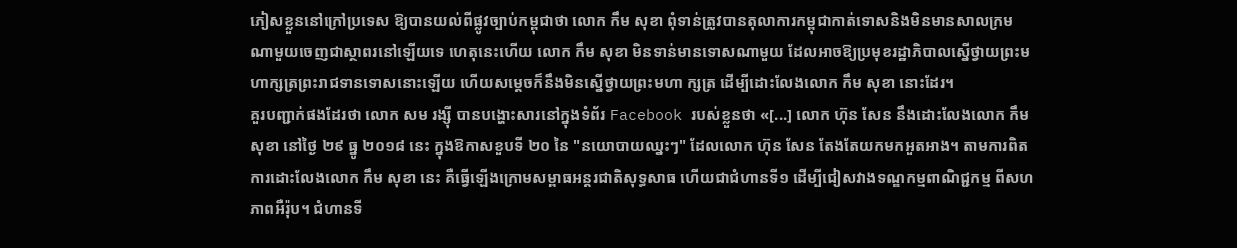ភៀសខ្លួននៅក្រៅប្រទេស ឱ្យបានយល់ពីផ្លូវច្បាប់កម្ពុជាថា លោក កឹម សុខា ពុំទាន់ត្រូវបានតុលាការកម្ពុជាកាត់ទោសនិងមិនមានសាលក្រមណាមួយចេញជាស្ថាពរនៅឡើយទេ ហេតុនេះហើយ លោក កឹម សុខា មិនទាន់មានទោសណាមួយ ដែលអាចឱ្យប្រមុខរដ្ឋាភិបាលស្នើថ្វាយព្រះមហាក្សត្រព្រះរាជទានទោសនោះឡើយ ហើយសម្ដេចក៏នឹងមិនស្នើថ្វាយព្រះមហា ក្សត្រ ដើម្បីដោះលែងលោក កឹម សុខា នោះដែរ។
គួរបញ្ជាក់ផងដែរថា លោក សម រង្ស៊ី បានបង្ហោះសារនៅក្នុងទំព័រ Facebook របស់ខ្លួនថា «[...] លោក ហ៊ុន សែន នឹងដោះលែងលោក កឹម សុខា នៅថ្ងៃ ២៩ ធ្នូ ២០១៨ នេះ ក្នុងឱកាសខួបទី ២០ នៃ "នយោបាយឈ្នះៗ" ដែលលោក ហ៊ុន សែន តែងតែយកមកអួតអាង។ តាមការពិត ការដោះលែងលោក កឹម សុខា នេះ គឺធ្វើឡើងក្រោមសម្ពាធអន្តរជាតិសុទ្ធសាធ ហើយជាជំហានទី១ ដើម្បីជៀសវាងទណ្ឌកម្មពាណិជ្ជកម្ម ពីសហភាពអឺរ៉ុប។ ជំហានទី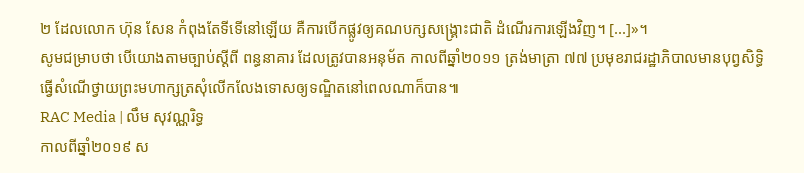២ ដែលលោក ហ៊ុន សែន កំពុងតែទីទើនៅឡើយ គឺការបើកផ្លូវឲ្យគណបក្សសង្គ្រោះជាតិ ដំណើរការឡើងវិញ។ [...]»។
សូមជម្រាបថា បើយោងតាមច្បាប់ស្ដីពី ពន្ធនាគារ ដែលត្រូវបានអនុម័ត កាលពីឆ្នាំ២០១១ ត្រង់មាត្រា ៧៧ ប្រមុខរាជរដ្ឋាភិបាលមានបុព្វសិទ្ធិធ្វើសំណើថ្វាយព្រះមហាក្សត្រសុំលើកលែងទោសឲ្យទណ្ឌិតនៅពេលណាក៏បាន៕
RAC Media | លឹម សុវណ្ណរិទ្ធ
កាលពីឆ្នាំ២០១៩ ស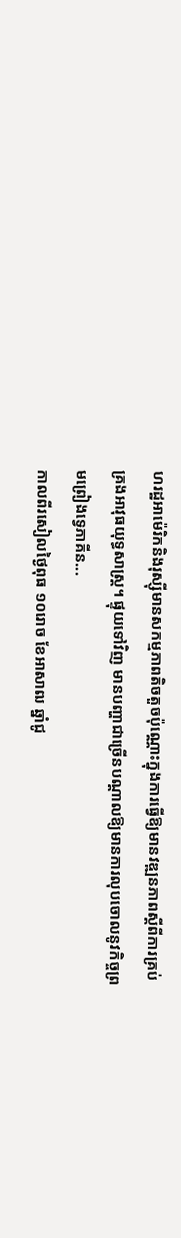ហរដ្ឋអាម៉េរិកនិងរុស្ស៊ីមានសកម្មភាពតិចតួចប៉ុណ្ណោះក្នុងការធ្វើឱ្យមានវឌ្ឍនភាពស្តីពីការគ្រប់គ្រងអាវុធយុទ្ធសាស្រ្ត។ ផ្ទុយទៅវិញ មានបញ្ហាជាច្រើនបណ្តាលឱ្យមានការលុបចោលនូវកិច្ចព្រមព្រៀងទ្វេភាគីន...
កាលពីរសៀលថ្ងៃពុធ ១០រោច ខែអាសាឍ ឆ្នាំជូ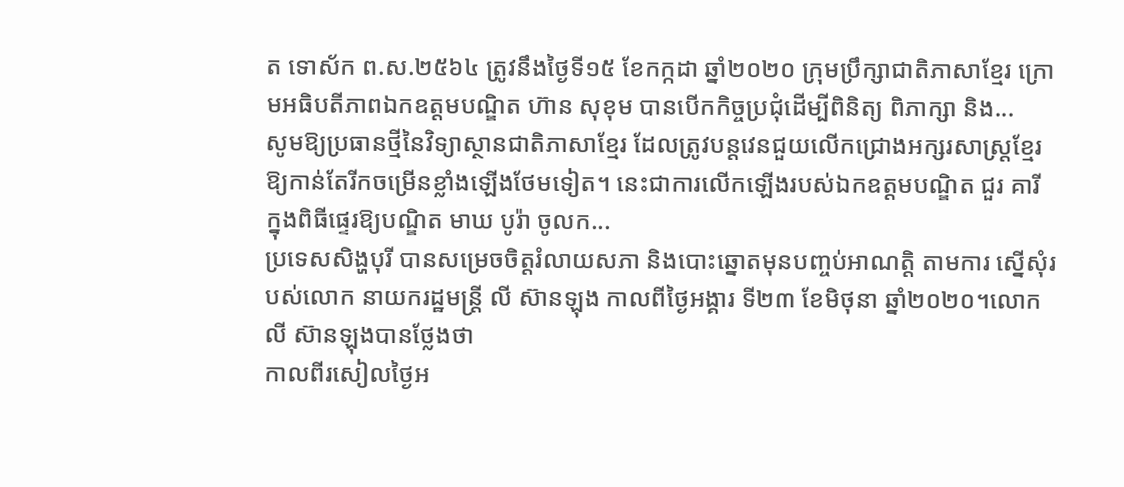ត ទោស័ក ព.ស.២៥៦៤ ត្រូវនឹងថ្ងៃទី១៥ ខែកក្កដា ឆ្នាំ២០២០ ក្រុមប្រឹក្សាជាតិភាសាខ្មែរ ក្រោមអធិបតីភាពឯកឧត្តមបណ្ឌិត ហ៊ាន សុខុម បានបើកកិច្ចប្រជុំដើម្បីពិនិត្យ ពិភាក្សា និង...
សូមឱ្យប្រធានថ្មីនៃវិទ្យាស្ថានជាតិភាសាខ្មែរ ដែលត្រូវបន្តវេនជួយលើកជ្រោងអក្សរសាស្ត្រខ្មែរឱ្យកាន់តែរីកចម្រើនខ្លាំងឡើងថែមទៀត។ នេះជាការលើកឡើងរបស់ឯកឧត្ដមបណ្ឌិត ជួរ គារី ក្នុងពិធីផ្ទេរឱ្យបណ្ឌិត មាឃ បូរ៉ា ចូលក...
ប្រទេសសិង្ហបុរី បានសម្រេចចិត្តរំលាយសភា និងបោះឆ្នោតមុនបញ្ចប់អាណត្តិ តាមការ ស្នើសុំរបស់លោក នាយករដ្ឋមន្ត្រី លី ស៊ានឡុង កាលពីថ្ងៃអង្គារ ទី២៣ ខែមិថុនា ឆ្នាំ២០២០។លោក លី ស៊ានឡុងបានថ្លែងថា
កាលពីរសៀលថ្ងៃអ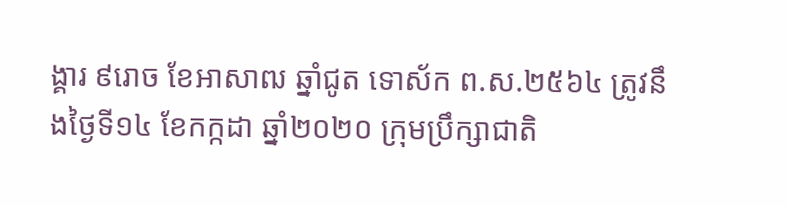ង្គារ ៩រោច ខែអាសាឍ ឆ្នាំជូត ទោស័ក ព.ស.២៥៦៤ ត្រូវនឹងថ្ងៃទី១៤ ខែកក្កដា ឆ្នាំ២០២០ ក្រុមប្រឹក្សាជាតិ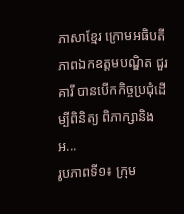ភាសាខ្មែរ ក្រោមអធិបតីភាពឯកឧត្តមបណ្ឌិត ជួរ គារី បានបើកកិច្ចប្រជុំដើម្បីពិនិត្យ ពិភាក្សានិងអ...
រូបភាពទី១៖ ក្រុម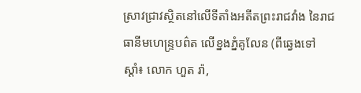ស្រាវជ្រាវស្ថិតនៅលើទីតាំងអតីតព្រះរាជវាំង នៃរាជធានីមហេន្រ្ទបព៌ត លើខ្នងភ្នំគូលែន (ពីឆ្វេងទៅស្តាំ៖ លោក ហួត រ៉ា,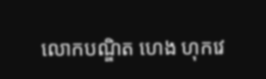លោកបណ្ឌិត ហេង ហុកវេ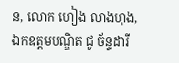ន, លោក ហៀង លាងហុង, ឯកឧត្តមបណ្ឌិត ជូ ច័ន្ទដារី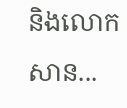និងលោក សាន...